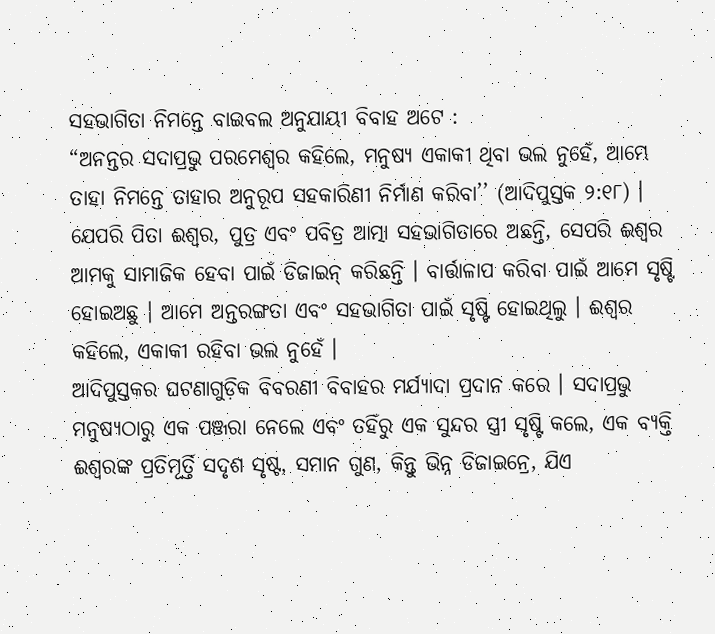ସହଭାଗିତା ନିମନ୍ତେ ବାଇବଲ ଅନୁଯାୟୀ ବିବାହ ଅଟେ :
“ଅନନ୍ତର ସଦାପ୍ରଭୁ ପରମେଶ୍ୱର କହିଲେ, ମନୁଷ୍ୟ ଏକାକୀ ଥିବା ଭଲ ନୁହେଁ, ଆମ୍ଭେ ତାହା ନିମନ୍ତେ ତାହାର ଅନୁରୂପ ସହକାରିଣୀ ନିର୍ମାଣ କରିବା’’ (ଆଦିପୁସ୍ତକ ୨:୧୮) ।
ଯେପରି ପିତା ଈଶ୍ୱର, ପୁତ୍ର ଏବଂ ପବିତ୍ର ଆତ୍ମା ସହଭାଗିତାରେ ଅଛନ୍ତି, ସେପରି ଈଶ୍ୱର ଆମକୁ ସାମାଜିକ ହେବା ପାଇଁ ଡିଜାଇନ୍ କରିଛନ୍ତି । ବାର୍ତ୍ତାଳାପ କରିବା ପାଇଁ ଆମେ ସୃଷ୍ଟି ହୋଇଅଛୁ । ଆମେ ଅନ୍ତରଙ୍ଗତା ଏବଂ ସହଭାଗିତା ପାଇଁ ସୃଷ୍ଟି ହୋଇଥିଲୁ । ଈଶ୍ୱର କହିଲେ, ଏକାକୀ ରହିବା ଭଲ ନୁହେଁ ।
ଆଦିପୁସ୍ତକର ଘଟଣାଗୁଡ଼ିକ ବିବରଣୀ ବିବାହର ମର୍ଯ୍ୟାଦା ପ୍ରଦାନ କରେ । ସଦାପ୍ରଭୁ ମନୁଷ୍ୟଠାରୁ ଏକ ପଞ୍ଜରା ନେଲେ ଏବଂ ତହିଁରୁ ଏକ ସୁନ୍ଦର ସ୍ତ୍ରୀ ସୃଷ୍ଟି କଲେ, ଏକ ବ୍ୟକ୍ତି ଈଶ୍ୱରଙ୍କ ପ୍ରତିମୂର୍ତ୍ତି ସଦୃଶ ସୃଷ୍ଟ, ସମାନ ଗୁଣ, କିନ୍ତୁ ଭିନ୍ନ ଡିଜାଇନ୍ରେ, ଯିଏ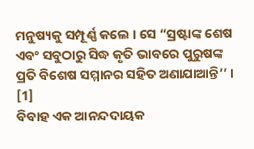ମନୁଷ୍ୟକୁ ସମ୍ପୂର୍ଣ୍ଣ କଲେ । ସେ “ସ୍ରଷ୍ଟାଙ୍କ ଶେଷ ଏବଂ ସବୁଠାରୁ ସିଦ୍ଧ କୃତି ଭାବରେ ପୁରୁଷଙ୍କ ପ୍ରତି ବିଶେଷ ସମ୍ମାନର ସହିତ ଅଣାଯାଆନ୍ତି’’ । [1]
ବିବାହ ଏକ ଆନନ୍ଦଦାୟକ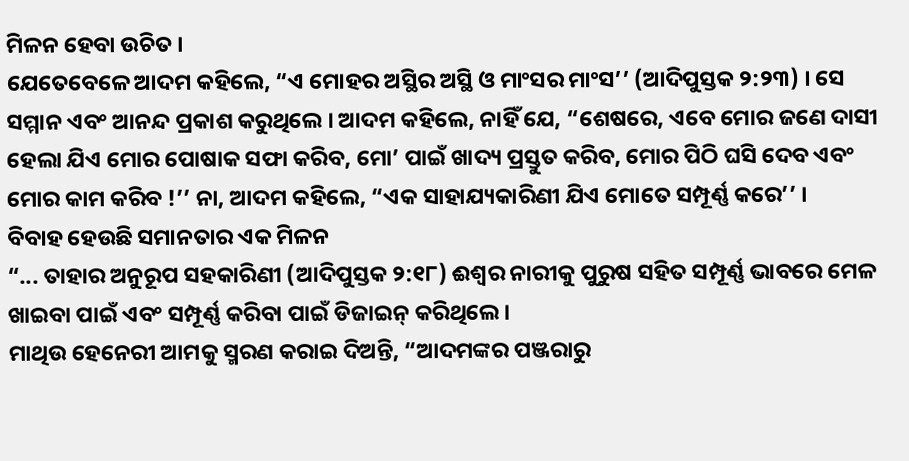ମିଳନ ହେବା ଉଚିତ ।
ଯେତେବେଳେ ଆଦମ କହିଲେ, “ଏ ମୋହର ଅସ୍ଥିର ଅସ୍ଥି ଓ ମାଂସର ମାଂସ’’ (ଆଦିପୁସ୍ତକ ୨:୨୩) । ସେ ସମ୍ମାନ ଏବଂ ଆନନ୍ଦ ପ୍ରକାଶ କରୁଥିଲେ । ଆଦମ କହିଲେ, ନାହିଁ ଯେ, “ଶେଷରେ, ଏବେ ମୋର ଜଣେ ଦାସୀ ହେଲା ଯିଏ ମୋର ପୋଷାକ ସଫା କରିବ, ମୋ’ ପାଇଁ ଖାଦ୍ୟ ପ୍ରସ୍ତୁତ କରିବ, ମୋର ପିଠି ଘସି ଦେବ ଏବଂ ମୋର କାମ କରିବ !’’ ନା, ଆଦମ କହିଲେ, “ଏକ ସାହାଯ୍ୟକାରିଣୀ ଯିଏ ମୋତେ ସମ୍ପୂର୍ଣ୍ଣ କରେ’’ ।
ବିବାହ ହେଉଛି ସମାନତାର ଏକ ମିଳନ
“... ତାହାର ଅନୁରୂପ ସହକାରିଣୀ (ଆଦିପୁସ୍ତକ ୨:୧୮) ଈଶ୍ୱର ନାରୀକୁ ପୁରୁଷ ସହିତ ସମ୍ପୂର୍ଣ୍ଣ ଭାବରେ ମେଳ ଖାଇବା ପାଇଁ ଏବଂ ସମ୍ପୂର୍ଣ୍ଣ କରିବା ପାଇଁ ଡିଜାଇନ୍ କରିଥିଲେ ।
ମାଥିଉ ହେନେରୀ ଆମକୁ ସ୍ମରଣ କରାଇ ଦିଅନ୍ତି, “ଆଦମଙ୍କର ପଞ୍ଜରାରୁ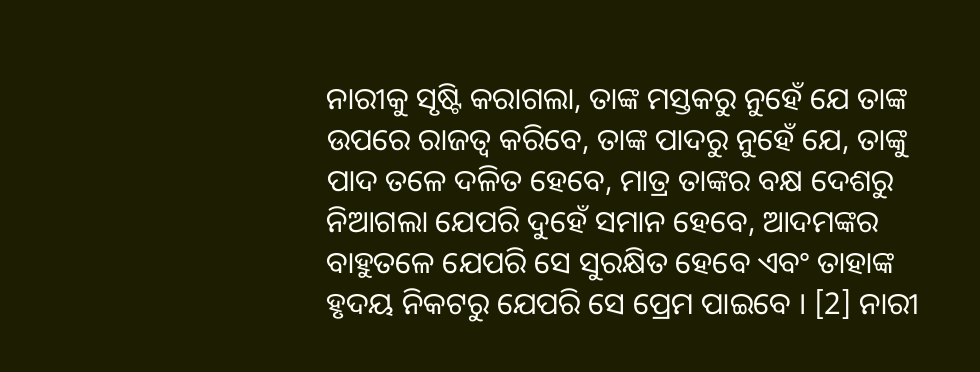ନାରୀକୁ ସୃଷ୍ଟି କରାଗଲା, ତାଙ୍କ ମସ୍ତକରୁ ନୁହେଁ ଯେ ତାଙ୍କ ଉପରେ ରାଜତ୍ୱ କରିବେ, ତାଙ୍କ ପାଦରୁ ନୁହେଁ ଯେ, ତାଙ୍କୁ ପାଦ ତଳେ ଦଳିତ ହେବେ, ମାତ୍ର ତାଙ୍କର ବକ୍ଷ ଦେଶରୁ ନିଆଗଲା ଯେପରି ଦୁହେଁ ସମାନ ହେବେ, ଆଦମଙ୍କର ବାହୁତଳେ ଯେପରି ସେ ସୁରକ୍ଷିତ ହେବେ ଏବଂ ତାହାଙ୍କ ହୃଦୟ ନିକଟରୁ ଯେପରି ସେ ପ୍ରେମ ପାଇବେ । [2] ନାରୀ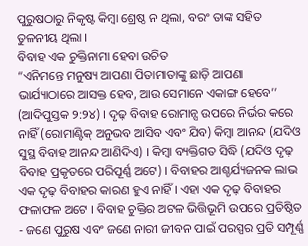ପୁରୁଷଠାରୁ ନିକୃଷ୍ଟ କିମ୍ବା ଶ୍ରେଷ୍ଠ ନ ଥିଲା, ବରଂ ତାଙ୍କ ସହିତ ତୁଳନୀୟ ଥିଲା ।
ବିବାହ ଏକ ଚୁକ୍ତିନାମା ହେବା ଉଚିତ
“ଏନିମନ୍ତେ ମନୁଷ୍ୟ ଆପଣା ପିତାମାତାଙ୍କୁ ଛାଡ଼ି ଆପଣା ଭାର୍ଯ୍ୟାଠାରେ ଆସକ୍ତ ହେବ, ଆଉ ସେମାନେ ଏକାଙ୍ଗ ହେବେ’’ (ଆଦିପୁସ୍ତକ ୨:୨୪) । ଦୃଢ଼ ବିବାହ ରୋମାନ୍ସ ଉପରେ ନିର୍ଭର କରେ ନାହିଁ (ରୋମାଣ୍ଟିକ୍ ଅନୁଭବ ଆସିବ ଏବଂ ଯିବ) କିମ୍ବା ଆନନ୍ଦ (ଯଦିଓ ସୁସ୍ଥ ବିବାହ ଆନନ୍ଦ ଆଣିଦିଏ) । କିମ୍ବା ବ୍ୟକ୍ତିଗତ ସିଦ୍ଧି (ଯଦିଓ ଦୃଢ଼ ବିବାହ ପ୍ରକୃତରେ ପରିପୂର୍ଣ୍ଣ ଅଟେ) । ବିବାହର ଆଶ୍ଚର୍ଯ୍ୟଜନକ ଲାଭ ଏକ ଦୃଢ଼ ବିବାହର କାରଣ ହୁଏ ନାହିଁ । ଏହା ଏକ ଦୃଢ଼ ବିବାହର ଫଳାଫଳ ଅଟେ । ବିବାହ ଚୁକ୍ତିର ଅଟଳ ଭିତ୍ତିଭୂମି ଉପରେ ପ୍ରତିଷ୍ଠିତ - ଜଣେ ପୁରୁଷ ଏବଂ ଜଣେ ନାରୀ ଜୀବନ ପାଇଁ ପରସ୍ପର ପ୍ରତି ସମ୍ପୂର୍ଣ୍ଣ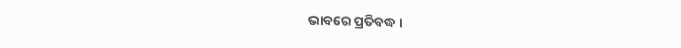ଭାବରେ ପ୍ରତିବଦ୍ଧ ।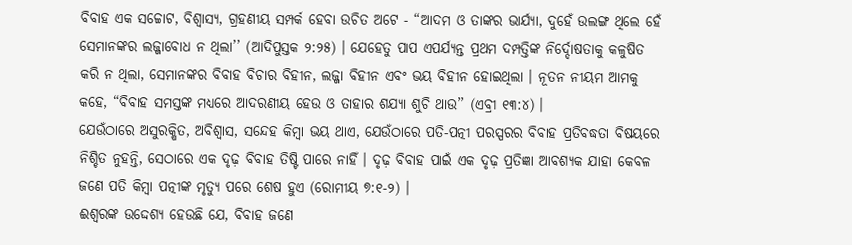ବିବାହ ଏକ ସଚ୍ଚୋଟ, ବିଶ୍ୱାସ୍ୟ, ଗ୍ରହଣୀୟ ସମ୍ପର୍କ ହେବା ଉଚିତ ଅଟେ - “ଆଦମ ଓ ତାଙ୍କର ଭାର୍ଯ୍ୟା, ଦୁହେଁ ଉଲଙ୍ଗ ଥିଲେ ହେଁ ସେମାନଙ୍କର ଲଜ୍ଜାବୋଧ ନ ଥିଲା’’ (ଆଦିପୁସ୍ତକ ୨:୨୫) । ଯେହେତୁ ପାପ ଏପର୍ଯ୍ୟନ୍ତ ପ୍ରଥମ ଦମ୍ପତ୍ତିଙ୍କ ନିର୍ଦ୍ଦୋଷତାକୁ କଳୁଷିତ କରି ନ ଥିଲା, ସେମାନଙ୍କର ବିବାହ ବିଚାର ବିହୀନ, ଲଜ୍ଜା ବିହୀନ ଏବଂ ଭୟ ବିହୀନ ହୋଇଥିଲା । ନୂତନ ନୀୟମ ଆମକୁ କହେ, “ବିବାହ ସମସ୍ତଙ୍କ ମଧ୍ୟରେ ଆଦରଣୀୟ ହେଉ ଓ ତାହାର ଶଯ୍ୟା ଶୁଚି ଥାଉ’’ (ଏବ୍ରୀ ୧୩:୪) ।
ଯେଉଁଠାରେ ଅସୁରକ୍ଷିତ, ଅବିଶ୍ୱାସ, ସନ୍ଦେହ କିମ୍ବା ଭୟ ଥାଏ, ଯେଉଁଠାରେ ପତି-ପତ୍ନୀ ପରସ୍ପରର ବିବାହ ପ୍ରତିବଦ୍ଧତା ବିଷୟରେ ନିଶ୍ଚିତ ନୁହନ୍ତି, ସେଠାରେ ଏକ ଦୃଢ଼ ବିବାହ ତିଷ୍ଟି ପାରେ ନାହିଁ । ଦୃଢ଼ ବିବାହ ପାଇଁ ଏକ ଦୃଢ଼ ପ୍ରତିଜ୍ଞା ଆବଶ୍ୟକ ଯାହା କେବଳ ଜଣେ ପତି କିମ୍ବା ପତ୍ନୀଙ୍କ ମୃତ୍ୟୁ ପରେ ଶେଷ ହୁଏ (ରୋମୀୟ ୭:୧-୨) ।
ଈଶ୍ୱରଙ୍କ ଉଦ୍ଦେଶ୍ୟ ହେଉଛି ଯେ, ବିବାହ ଜଣେ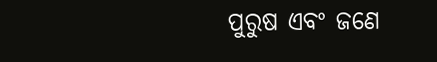ପୁରୁଷ ଏବଂ ଜଣେ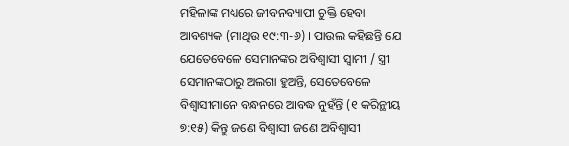ମହିଳାଙ୍କ ମଧ୍ୟରେ ଜୀବନବ୍ୟାପୀ ଚୁକ୍ତି ହେବା ଆବଶ୍ୟକ (ମାଥିଉ ୧୯:୩-୬) । ପାଉଲ କହିଛନ୍ତି ଯେ ଯେତେବେଳେ ସେମାନଙ୍କର ଅବିଶ୍ୱାସୀ ସ୍ୱାମୀ / ସ୍ତ୍ରୀ ସେମାନଙ୍କଠାରୁ ଅଲଗା ହୁଅନ୍ତି, ସେତେବେଳେ ବିଶ୍ୱାସୀମାନେ ବନ୍ଧନରେ ଆବଦ୍ଧ ନୁହଁନ୍ତି (୧ କରିନ୍ଥୀୟ ୭:୧୫) କିନ୍ତୁ ଜଣେ ବିଶ୍ୱାସୀ ଜଣେ ଅବିଶ୍ୱାସୀ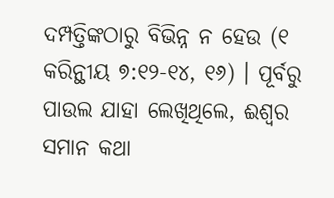ଦମ୍ପତ୍ତିଙ୍କଠାରୁ ବିଭିନ୍ନ ନ ହେଉ (୧ କରିନ୍ଥୀୟ ୭:୧୨-୧୪, ୧୬) । ପୂର୍ବରୁ ପାଉଲ ଯାହା ଲେଖିଥିଲେ, ଈଶ୍ୱର ସମାନ କଥା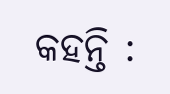କହନ୍ତି :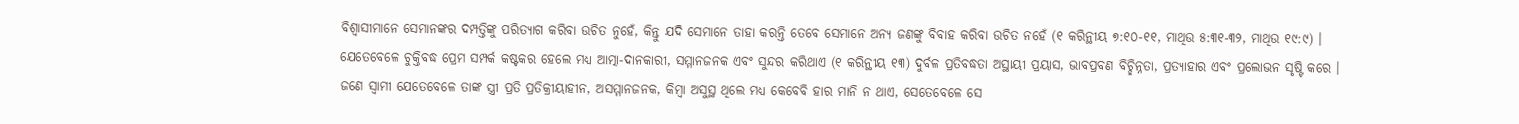ବିଶ୍ୱାସୀମାନେ ସେମାନଙ୍କର ଦମ୍ପତ୍ତିଙ୍କୁ ପରିତ୍ୟାଗ କରିବା ଉଚିତ ନୁହେଁ, କିନ୍ତୁ ଯଦି ସେମାନେ ତାହା କରନ୍ତି ତେବେ ସେମାନେ ଅନ୍ୟ ଜଣଙ୍କୁ ବିବାହ କରିବା ଉଚିତ ନହେଁ (୧ କରିନ୍ଥୀୟ ୭:୧୦-୧୧, ମାଥିଉ ୫:୩୧-୩୨, ମାଥିଉ ୧୯:୯) ।
ଯେତେବେଳେ ଚୁକ୍ତିବଦ୍ଧ ପ୍ରେମ ସମ୍ପର୍କ କଷ୍ଟକର ହେଲେ ମଧ୍ୟ ଆତ୍ମା-ଦାନକାରୀ, ସମ୍ମାନଜନକ ଏବଂ ସୁନ୍ଦର କରିଥାଏ (୧ କରିନ୍ଥୀୟ ୧୩) ଦୁର୍ବଳ ପ୍ରତିବଦ୍ଧତା ଅସ୍ଥାୟୀ ପ୍ରୟାସ, ଭାବପ୍ରବଣ ବିଚ୍ଛିନ୍ନତା, ପ୍ରତ୍ୟାହାର ଏବଂ ପ୍ରଲୋଭନ ସୃଷ୍ଟି କରେ ।
ଜଣେ ସ୍ୱାମୀ ଯେତେବେଳେ ତାଙ୍କ ସ୍ତ୍ରୀ ପ୍ରତି ପ୍ରତିକ୍ରୀୟାହୀନ, ଅସମ୍ମାନଜନକ, କିମ୍ବା ଅସୁସ୍ଥ ଥିଲେ ମଧ୍ୟ କେବେବି ହାର ମାନି ନ ଥାଏ, ସେତେବେଳେ ସେ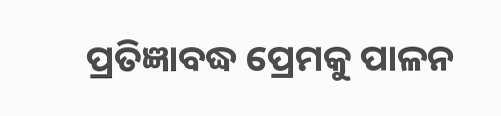ପ୍ରତିଜ୍ଞାବଦ୍ଧ ପ୍ରେମକୁ ପାଳନ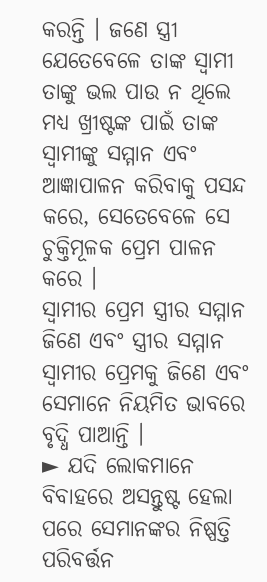କରନ୍ତି । ଜଣେ ସ୍ତ୍ରୀ ଯେତେବେଳେ ତାଙ୍କ ସ୍ୱାମୀ ତାଙ୍କୁ ଭଲ ପାଉ ନ ଥିଲେ ମଧ୍ୟ ଖ୍ରୀଷ୍ଟଙ୍କ ପାଇଁ ତାଙ୍କ ସ୍ୱାମୀଙ୍କୁ ସମ୍ମାନ ଏବଂ ଆଜ୍ଞାପାଳନ କରିବାକୁ ପସନ୍ଦ କରେ, ସେତେବେଳେ ସେ ଚୁକ୍ତିମୂଳକ ପ୍ରେମ ପାଳନ କରେ ।
ସ୍ୱାମୀର ପ୍ରେମ ସ୍ତ୍ରୀର ସମ୍ମାନ ଜିଣେ ଏବଂ ସ୍ତ୍ରୀର ସମ୍ମାନ ସ୍ୱାମୀର ପ୍ରେମକୁ ଜିଣେ ଏବଂ ସେମାନେ ନିୟମିତ ଭାବରେ ବୃଦ୍ଧି ପାଆନ୍ତି ।
► ଯଦି ଲୋକମାନେ ବିବାହରେ ଅସନ୍ତୁଷ୍ଟ ହେଲା ପରେ ସେମାନଙ୍କର ନିଷ୍ପତ୍ତି ପରିବର୍ତ୍ତନ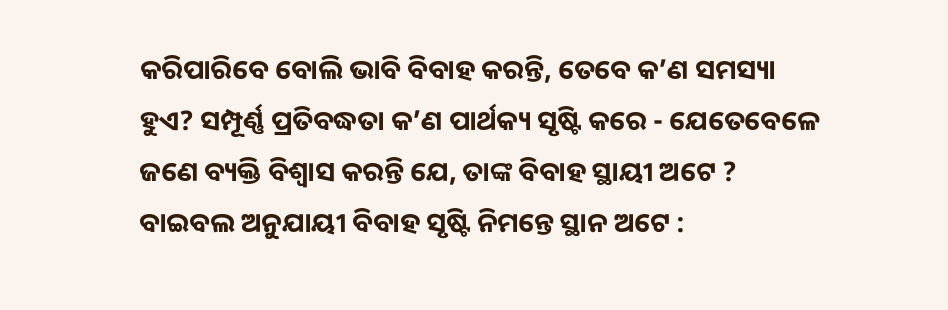କରିପାରିବେ ବୋଲି ଭାବି ବିବାହ କରନ୍ତି, ତେବେ କ’ଣ ସମସ୍ୟା ହୁଏ? ସମ୍ପୂର୍ଣ୍ଣ ପ୍ରତିବଦ୍ଧତା କ’ଣ ପାର୍ଥକ୍ୟ ସୃଷ୍ଟି କରେ - ଯେତେବେଳେ ଜଣେ ବ୍ୟକ୍ତି ବିଶ୍ୱାସ କରନ୍ତି ଯେ, ତାଙ୍କ ବିବାହ ସ୍ଥାୟୀ ଅଟେ ?
ବାଇବଲ ଅନୁଯାୟୀ ବିବାହ ସୃଷ୍ଟି ନିମନ୍ତେ ସ୍ଥାନ ଅଟେ :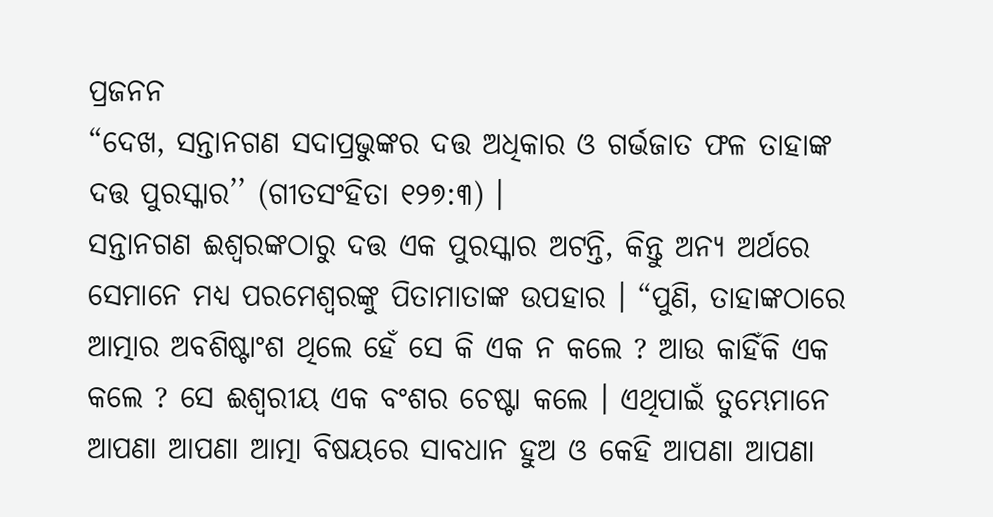ପ୍ରଜନନ
“ଦେଖ, ସନ୍ତାନଗଣ ସଦାପ୍ରଭୁଙ୍କର ଦତ୍ତ ଅଧିକାର ଓ ଗର୍ଭଜାତ ଫଳ ତାହାଙ୍କ ଦତ୍ତ ପୁରସ୍କାର’’ (ଗୀତସଂହିତା ୧୨୭:୩) ।
ସନ୍ତାନଗଣ ଈଶ୍ୱରଙ୍କଠାରୁ ଦତ୍ତ ଏକ ପୁରସ୍କାର ଅଟନ୍ତି, କିନ୍ତୁ ଅନ୍ୟ ଅର୍ଥରେ ସେମାନେ ମଧ୍ୟ ପରମେଶ୍ୱରଙ୍କୁ ପିତାମାତାଙ୍କ ଉପହାର । “ପୁଣି, ତାହାଙ୍କଠାରେ ଆତ୍ମାର ଅବଶିଷ୍ଟାଂଶ ଥିଲେ ହେଁ ସେ କି ଏକ ନ କଲେ ? ଆଉ କାହିଁକି ଏକ କଲେ ? ସେ ଈଶ୍ୱରୀୟ ଏକ ବଂଶର ଚେଷ୍ଟା କଲେ । ଏଥିପାଇଁ ତୁମ୍ଭେମାନେ ଆପଣା ଆପଣା ଆତ୍ମା ବିଷୟରେ ସାବଧାନ ହୁଅ ଓ କେହି ଆପଣା ଆପଣା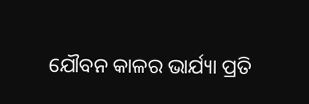ଯୌବନ କାଳର ଭାର୍ଯ୍ୟା ପ୍ରତି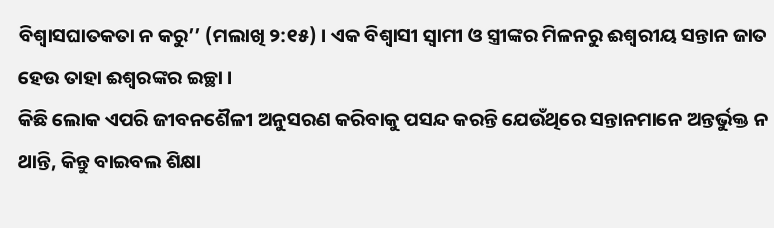ବିଶ୍ୱାସଘାତକତା ନ କରୁ’’ (ମଲାଖି ୨:୧୫) । ଏକ ବିଶ୍ୱାସୀ ସ୍ୱାମୀ ଓ ସ୍ତ୍ରୀଙ୍କର ମିଳନରୁ ଈଶ୍ୱରୀୟ ସନ୍ତାନ ଜାତ ହେଉ ତାହା ଈଶ୍ୱରଙ୍କର ଇଚ୍ଛା ।
କିଛି ଲୋକ ଏପରି ଜୀବନଶୈଳୀ ଅନୁସରଣ କରିବାକୁ ପସନ୍ଦ କରନ୍ତି ଯେଉଁଥିରେ ସନ୍ତାନମାନେ ଅନ୍ତର୍ଭୁକ୍ତ ନ ଥାନ୍ତି, କିନ୍ତୁ ବାଇବଲ ଶିକ୍ଷା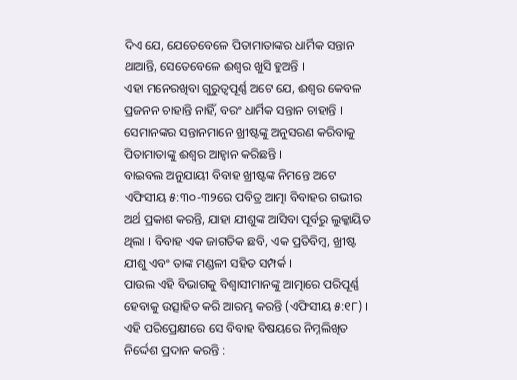ଦିଏ ଯେ, ଯେତେବେଳେ ପିତାମାତାଙ୍କର ଧାର୍ମିକ ସନ୍ତାନ ଥାଆନ୍ତି, ସେତେବେଳେ ଈଶ୍ୱର ଖୁସି ହୁଅନ୍ତି ।
ଏହା ମନେରଖିବା ଗୁରୁତ୍ୱପୂର୍ଣ୍ଣ ଅଟେ ଯେ, ଈଶ୍ୱର କେବଳ ପ୍ରଜନନ ଚାହାନ୍ତି ନାହିଁ, ବରଂ ଧାର୍ମିକ ସନ୍ତାନ ଚାହାନ୍ତି । ସେମାନଙ୍କର ସନ୍ତାନମାନେ ଖ୍ରୀଷ୍ଟଙ୍କୁ ଅନୁସରଣ କରିବାକୁ ପିତାମାତାଙ୍କୁ ଈଶ୍ୱର ଆହ୍ୱାନ କରିଛନ୍ତି ।
ବାଇବଲ ଅନୁଯାୟୀ ବିବାହ ଖ୍ରୀଷ୍ଟଙ୍କ ନିମନ୍ତେ ଅଟେ
ଏଫିସୀୟ ୫:୩୦-୩୨ରେ ପବିତ୍ର ଆତ୍ମା ବିବାହର ଗଭୀର ଅର୍ଥ ପ୍ରକାଶ କରନ୍ତି, ଯାହା ଯୀଶୁଙ୍କ ଆସିବା ପୂର୍ବରୁ ଲୁକ୍କାୟିତ ଥିଲା । ବିବାହ ଏକ ଜାଗତିକ ଛବି, ଏକ ପ୍ରତିବିମ୍ବ, ଖ୍ରୀଷ୍ଟ ଯୀଶୁ ଏବଂ ତାଙ୍କ ମଣ୍ଡଳୀ ସହିତ ସମ୍ପର୍କ ।
ପାଉଲ ଏହି ବିଭାଗକୁ ବିଶ୍ୱାସୀମାନଙ୍କୁ ଆତ୍ମାରେ ପରିପୂର୍ଣ୍ଣ ହେବାକୁ ଉତ୍ସାହିତ କରି ଆରମ୍ଭ କରନ୍ତି (ଏଫିସୀୟ ୫:୧୮) । ଏହି ପରିପ୍ରେକ୍ଷୀରେ ସେ ବିବାହ ବିଷୟରେ ନିମ୍ନଲିଖିତ ନିର୍ଦ୍ଦେଶ ପ୍ରଦାନ କରନ୍ତି :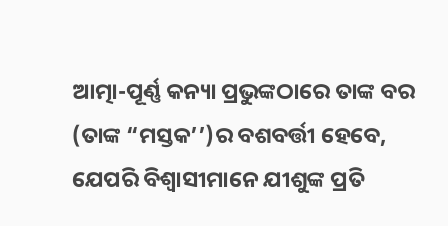ଆତ୍ମା-ପୂର୍ଣ୍ଣ କନ୍ୟା ପ୍ରଭୁଙ୍କଠାରେ ତାଙ୍କ ବର (ତାଙ୍କ “ମସ୍ତକ’’)ର ବଶବର୍ତ୍ତୀ ହେବେ, ଯେପରି ବିଶ୍ୱାସୀମାନେ ଯୀଶୁଙ୍କ ପ୍ରତି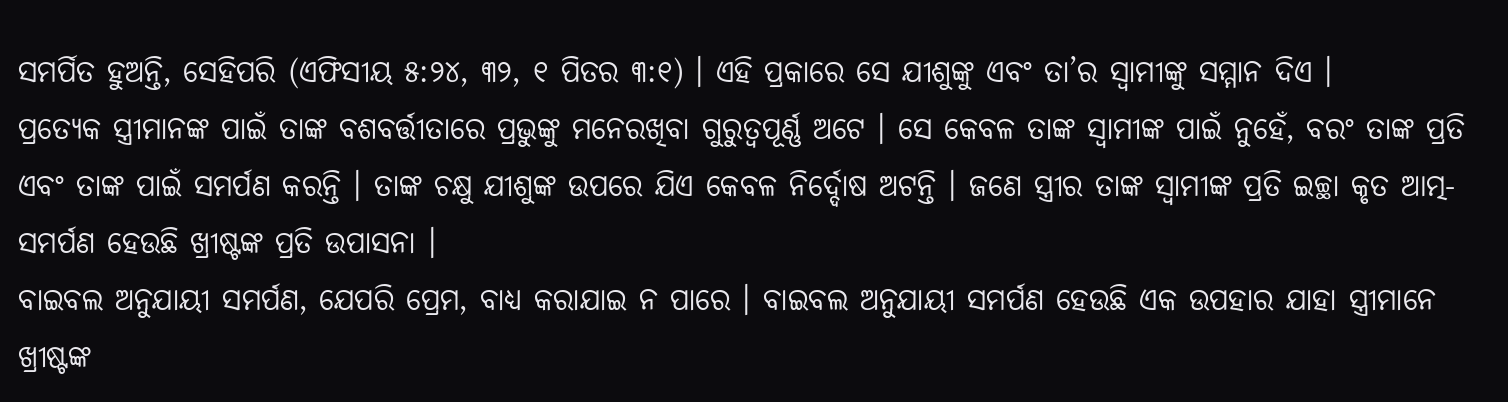ସମର୍ପିତ ହୁଅନ୍ତି, ସେହିପରି (ଏଫିସୀୟ ୫:୨୪, ୩୨, ୧ ପିତର ୩:୧) । ଏହି ପ୍ରକାରେ ସେ ଯୀଶୁଙ୍କୁ ଏବଂ ତା’ର ସ୍ୱାମୀଙ୍କୁ ସମ୍ମାନ ଦିଏ ।
ପ୍ରତ୍ୟେକ ସ୍ତ୍ରୀମାନଙ୍କ ପାଇଁ ତାଙ୍କ ବଶବର୍ତ୍ତୀତାରେ ପ୍ରଭୁଙ୍କୁ ମନେରଖିବା ଗୁରୁତ୍ୱପୂର୍ଣ୍ଣ ଅଟେ । ସେ କେବଳ ତାଙ୍କ ସ୍ୱାମୀଙ୍କ ପାଇଁ ନୁହେଁ, ବରଂ ତାଙ୍କ ପ୍ରତି ଏବଂ ତାଙ୍କ ପାଇଁ ସମର୍ପଣ କରନ୍ତି । ତାଙ୍କ ଚକ୍ଷୁ ଯୀଶୁଙ୍କ ଉପରେ ଯିଏ କେବଳ ନିର୍ଦ୍ଦୋଷ ଅଟନ୍ତି । ଜଣେ ସ୍ତ୍ରୀର ତାଙ୍କ ସ୍ୱାମୀଙ୍କ ପ୍ରତି ଇଚ୍ଛା କୃତ ଆତ୍ମ-ସମର୍ପଣ ହେଉଛି ଖ୍ରୀଷ୍ଟଙ୍କ ପ୍ରତି ଉପାସନା ।
ବାଇବଲ ଅନୁଯାୟୀ ସମର୍ପଣ, ଯେପରି ପ୍ରେମ, ବାଧ୍ୟ କରାଯାଇ ନ ପାରେ । ବାଇବଲ ଅନୁଯାୟୀ ସମର୍ପଣ ହେଉଛି ଏକ ଉପହାର ଯାହା ସ୍ତ୍ରୀମାନେ ଖ୍ରୀଷ୍ଟଙ୍କ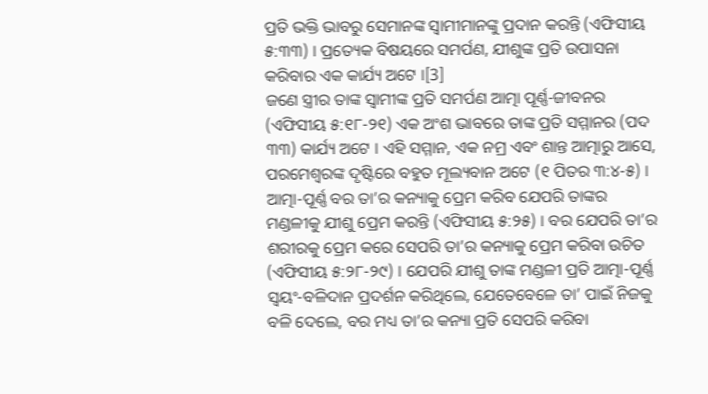ପ୍ରତି ଭକ୍ତି ଭାବରୁ ସେମାନଙ୍କ ସ୍ୱାମୀମାନଙ୍କୁ ପ୍ରଦାନ କରନ୍ତି (ଏଫିସୀୟ ୫:୩୩) । ପ୍ରତ୍ୟେକ ବିଷୟରେ ସମର୍ପଣ, ଯୀଶୁଙ୍କ ପ୍ରତି ଉପାସନା କରିବାର ଏକ କାର୍ଯ୍ୟ ଅଟେ ।[3]
ଜଣେ ସ୍ତ୍ରୀର ତାଙ୍କ ସ୍ୱାମୀଙ୍କ ପ୍ରତି ସମର୍ପଣ ଆତ୍ମା ପୂର୍ଣ୍ଣ-ଜୀବନର (ଏଫିସୀୟ ୫:୧୮-୨୧) ଏକ ଅଂଶ ଭାବରେ ତାଙ୍କ ପ୍ରତି ସମ୍ମାନର (ପଦ ୩୩) କାର୍ଯ୍ୟ ଅଟେ । ଏହି ସମ୍ମାନ, ଏକ ନମ୍ର ଏବଂ ଶାନ୍ତ ଆତ୍ମାରୁ ଆସେ, ପରମେଶ୍ୱରଙ୍କ ଦୃଷ୍ଟିରେ ବହୁତ ମୂଲ୍ୟବାନ ଅଟେ (୧ ପିତର ୩:୪-୫) ।
ଆତ୍ମା-ପୂର୍ଣ୍ଣ ବର ତା’ର କନ୍ୟାକୁ ପ୍ରେମ କରିବ ଯେପରି ତାଙ୍କର ମଣ୍ଡଳୀକୁ ଯୀଶୁ ପ୍ରେମ କରନ୍ତି (ଏଫିସୀୟ ୫:୨୫) । ବର ଯେପରି ତା’ର ଶରୀରକୁ ପ୍ରେମ କରେ ସେପରି ତା’ର କନ୍ୟାକୁ ପ୍ରେମ କରିବା ଉଚିତ (ଏଫିସୀୟ ୫:୨୮-୨୯) । ଯେପରି ଯୀଶୁ ତାଙ୍କ ମଣ୍ଡଳୀ ପ୍ରତି ଆତ୍ମା-ପୂର୍ଣ୍ଣ ସ୍ୱୟଂ-ବଳିଦାନ ପ୍ରଦର୍ଶନ କରିଥିଲେ, ଯେତେବେଳେ ତା’ ପାଇଁ ନିଜକୁ ବଳି ଦେଲେ, ବର ମଧ୍ୟ ତା’ର କନ୍ୟା ପ୍ରତି ସେପରି କରିବା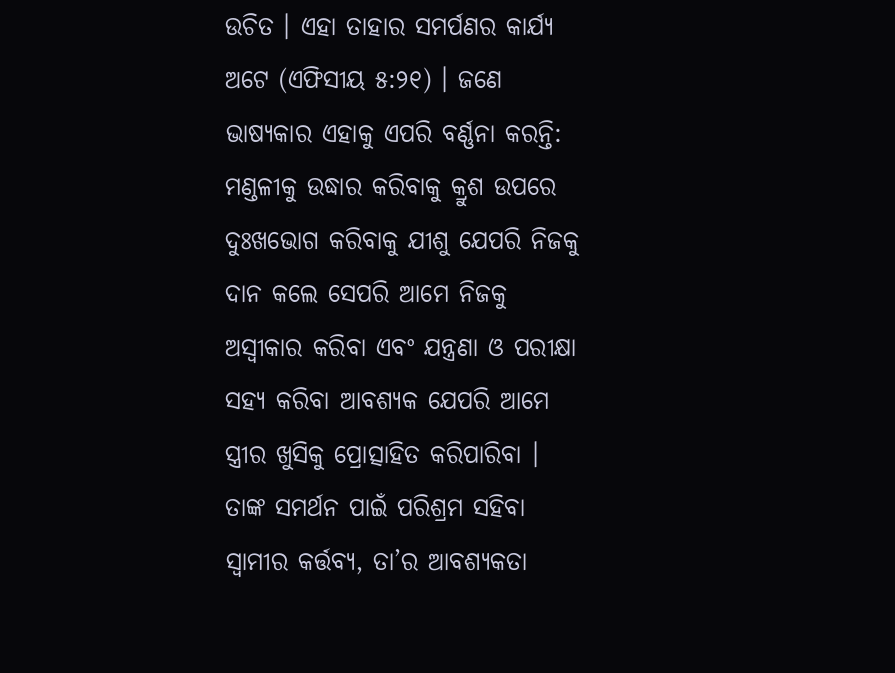ଉଚିତ । ଏହା ତାହାର ସମର୍ପଣର କାର୍ଯ୍ୟ ଅଟେ (ଏଫିସୀୟ ୫:୨୧) । ଜଣେ ଭାଷ୍ୟକାର ଏହାକୁ ଏପରି ବର୍ଣ୍ଣନା କରନ୍ତି:
ମଣ୍ଡଳୀକୁ ଉଦ୍ଧାର କରିବାକୁ କ୍ରୁଶ ଉପରେ ଦୁଃଖଭୋଗ କରିବାକୁ ଯୀଶୁ ଯେପରି ନିଜକୁ ଦାନ କଲେ ସେପରି ଆମେ ନିଜକୁ ଅସ୍ୱୀକାର କରିବା ଏବଂ ଯନ୍ତ୍ରଣା ଓ ପରୀକ୍ଷା ସହ୍ୟ କରିବା ଆବଶ୍ୟକ ଯେପରି ଆମେ ସ୍ତ୍ରୀର ଖୁସିକୁ ପ୍ରୋତ୍ସାହିତ କରିପାରିବା । ତାଙ୍କ ସମର୍ଥନ ପାଇଁ ପରିଶ୍ରମ ସହିବା ସ୍ୱାମୀର କର୍ତ୍ତବ୍ୟ, ତା’ର ଆବଶ୍ୟକତା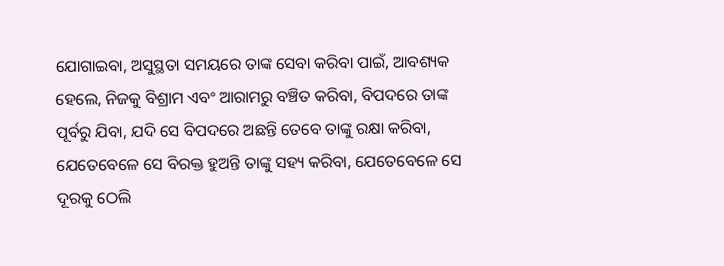ଯୋଗାଇବା, ଅସୁସ୍ଥତା ସମୟରେ ତାଙ୍କ ସେବା କରିବା ପାଇଁ, ଆବଶ୍ୟକ ହେଲେ, ନିଜକୁ ବିଶ୍ରାମ ଏବଂ ଆରାମରୁ ବଞ୍ଚିତ କରିବା, ବିପଦରେ ତାଙ୍କ ପୂର୍ବରୁ ଯିବା, ଯଦି ସେ ବିପଦରେ ଅଛନ୍ତି ତେବେ ତାଙ୍କୁ ରକ୍ଷା କରିବା, ଯେତେବେଳେ ସେ ବିରକ୍ତ ହୁଅନ୍ତି ତାଙ୍କୁ ସହ୍ୟ କରିବା, ଯେତେବେଳେ ସେ ଦୂରକୁ ଠେଲି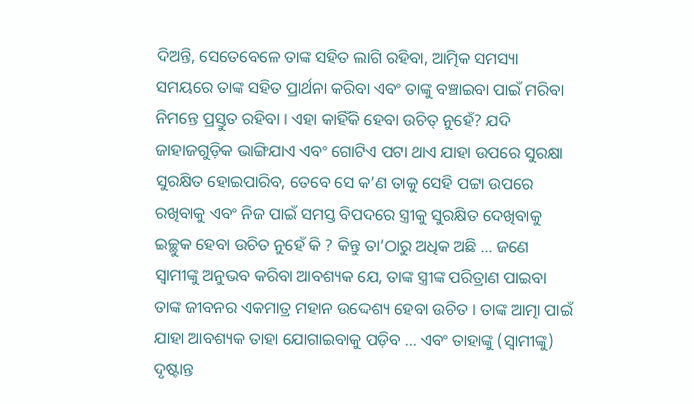ଦିଅନ୍ତି, ସେତେବେଳେ ତାଙ୍କ ସହିତ ଲାଗି ରହିବା, ଆତ୍ମିକ ସମସ୍ୟା ସମୟରେ ତାଙ୍କ ସହିତ ପ୍ରାର୍ଥନା କରିବା ଏବଂ ତାଙ୍କୁ ବଞ୍ଚାଇବା ପାଇଁ ମରିବା ନିମନ୍ତେ ପ୍ରସ୍ତୁତ ରହିବା । ଏହା କାହିଁକି ହେବା ଉଚିତ୍ ନୁହେଁ? ଯଦି ଜାହାଜଗୁଡ଼ିକ ଭାଙ୍ଗିଯାଏ ଏବଂ ଗୋଟିଏ ପଟା ଥାଏ ଯାହା ଉପରେ ସୁରକ୍ଷା ସୁରକ୍ଷିତ ହୋଇପାରିବ, ତେବେ ସେ କ’ଣ ତାକୁ ସେହି ପଟ୍ଟା ଉପରେ ରଖିବାକୁ ଏବଂ ନିଜ ପାଇଁ ସମସ୍ତ ବିପଦରେ ସ୍ତ୍ରୀକୁ ସୁରକ୍ଷିତ ଦେଖିବାକୁ ଇଚ୍ଛୁକ ହେବା ଉଚିତ ନୁହେଁ କି ? କିନ୍ତୁ ତା’ଠାରୁ ଅଧିକ ଅଛି ... ଜଣେ ସ୍ୱାମୀଙ୍କୁ ଅନୁଭବ କରିବା ଆବଶ୍ୟକ ଯେ, ତାଙ୍କ ସ୍ତ୍ରୀଙ୍କ ପରିତ୍ରାଣ ପାଇବା ତାଙ୍କ ଜୀବନର ଏକମାତ୍ର ମହାନ ଉଦ୍ଦେଶ୍ୟ ହେବା ଉଚିତ । ତାଙ୍କ ଆତ୍ମା ପାଇଁ ଯାହା ଆବଶ୍ୟକ ତାହା ଯୋଗାଇବାକୁ ପଡ଼ିବ ... ଏବଂ ତାହାଙ୍କୁ (ସ୍ୱାମୀଙ୍କୁ) ଦୃଷ୍ଟାନ୍ତ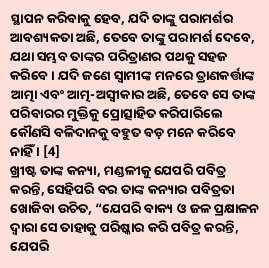ସ୍ଥାପନ କରିବାକୁ ହେବ, ଯଦି ତାଙ୍କୁ ପରାମର୍ଶର ଆବଶ୍ୟକତା ଅଛି, ତେବେ ତାଙ୍କୁ ପରାମର୍ଶ ଦେବେ, ଯଥା ସମ୍ଭବ ତାଙ୍କର ପରିତ୍ରାଣର ପଥକୁ ସହଜ କରିବେ । ଯଦି ଜଣେ ସ୍ୱାମୀଙ୍କ ମନରେ ତ୍ରାଣକର୍ତ୍ତାଙ୍କ ଆତ୍ମା ଏବଂ ଆତ୍ମ-ଅସ୍ୱୀକାର ଅଛି, ତେବେ ସେ ତାଙ୍କ ପରିବାରର ମୁକ୍ତିକୁ ପ୍ରୋତ୍ସାହିତ କରିପାରିଲେ କୌଣସି ବଳିଦାନକୁ ବହୁତ ବଡ଼ ମନେ କରିବେ ନାହିଁ । [4]
ଖ୍ରୀଷ୍ଟ ତାଙ୍କ କନ୍ୟା, ମଣ୍ଡଳୀକୁ ଯେପରି ପବିତ୍ର କରନ୍ତି, ସେହିପରି ବର ତାଙ୍କ କନ୍ୟାର ପବିତ୍ରତା ଖୋଜିବା ଉଚିତ, “ଯେପରି ବାକ୍ୟ ଓ ଜଳ ପ୍ରକ୍ଷାଳନ ଦ୍ୱାରା ସେ ତାହାକୁ ପରିଷ୍କାର କରି ପବିତ୍ର କରନ୍ତି, ଯେପରି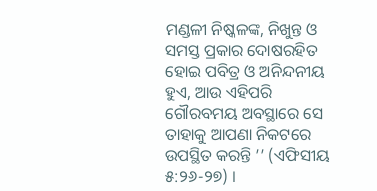ମଣ୍ଡଳୀ ନିଷ୍କଳଙ୍କ, ନିଖୁନ୍ତ ଓ ସମସ୍ତ ପ୍ରକାର ଦୋଷରହିତ ହୋଇ ପବିତ୍ର ଓ ଅନିନ୍ଦନୀୟ ହୁଏ, ଆଉ ଏହିପରି ଗୌରବମୟ ଅବସ୍ଥାରେ ସେ ତାହାକୁ ଆପଣା ନିକଟରେ ଉପସ୍ଥିତ କରନ୍ତି ’’ (ଏଫିସୀୟ ୫:୨୬-୨୭) ।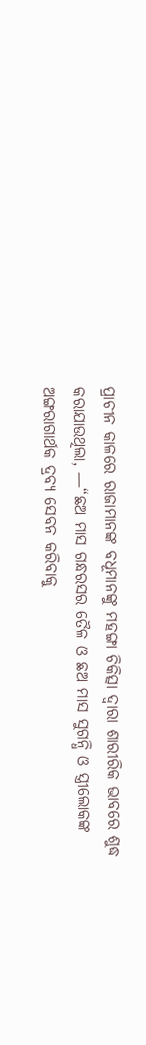ପ୍ରାଚୀନ କାଳରେ ରାଜାମାନଙ୍କ ବଧୂମାନଙ୍କୁ ମହଙ୍ଗା ଚିକିତ୍ସା ଦ୍ୱାରା ଶାରୀରିକ ଭାବରେ ଶୁଦ୍ଧ କରାଯାଉଥିଲା, —“ଛଅ ମାସ ଗନ୍ଧରସର ତୈଳ ଓ ଛଅ ମାସ ସୁଗନ୍ଧି ଓ ସ୍ତ୍ରୀଲୋକଙ୍କ ଅଙ୍ଗରାଗାର୍ଥକ ଦ୍ରବ୍ୟ ସେବନ କରିବାକୁ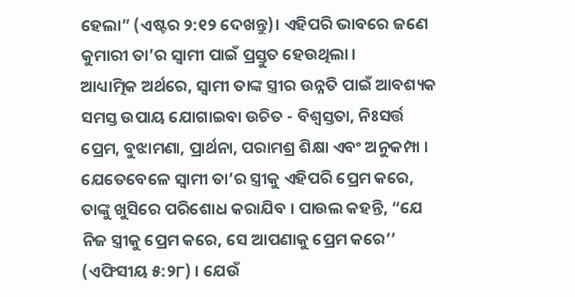ହେଲା” (ଏଷ୍ଟର ୨:୧୨ ଦେଖନ୍ତୁ)। ଏହିପରି ଭାବରେ ଜଣେ କୁମାରୀ ତା’ର ସ୍ୱାମୀ ପାଇଁ ପ୍ରସ୍ତୁତ ହେଉଥିଲା ।
ଆଧ୍ୟାତ୍ମିକ ଅର୍ଥରେ, ସ୍ୱାମୀ ତାଙ୍କ ସ୍ତ୍ରୀର ଉନ୍ନତି ପାଇଁ ଆବଶ୍ୟକ ସମସ୍ତ ଉପାୟ ଯୋଗାଇବା ଉଚିତ - ବିଶ୍ୱସ୍ତତା, ନିଃସର୍ତ୍ତ ପ୍ରେମ, ବୁଝାମଣା, ପ୍ରାର୍ଥନା, ପରାମଶ୍ର ଶିକ୍ଷା ଏବଂ ଅନୁକମ୍ପା ।
ଯେତେବେଳେ ସ୍ୱାମୀ ତା’ର ସ୍ତ୍ରୀକୁ ଏହିପରି ପ୍ରେମ କରେ, ତାଙ୍କୁ ଖୁସିରେ ପରିଶୋଧ କରାଯିବ । ପାଉଲ କହନ୍ତି, “ଯେ ନିଜ ସ୍ତ୍ରୀକୁ ପ୍ରେମ କରେ, ସେ ଆପଣାକୁ ପ୍ରେମ କରେ’’ (ଏଫିସୀୟ ୫:୨୮) । ଯେଉଁ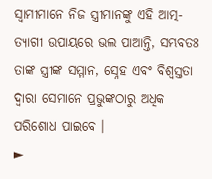ସ୍ୱାମୀମାନେ ନିଜ ସ୍ତ୍ରୀମାନଙ୍କୁ ଏହି ଆତ୍ମ-ତ୍ୟାଗୀ ଉପାୟରେ ଭଲ ପାଆନ୍ତି, ସମ୍ଭବତଃ ତାଙ୍କ ସ୍ତ୍ରୀଙ୍କ ସମ୍ମାନ, ସ୍ନେହ ଏବଂ ବିଶ୍ୱସ୍ତତା ଦ୍ୱାରା ସେମାନେ ପ୍ରଭୁଙ୍କଠାରୁ ଅଧିକ ପରିଶୋଧ ପାଇବେ ।
►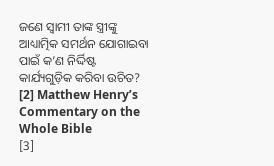ଜଣେ ସ୍ୱାମୀ ତାଙ୍କ ସ୍ତ୍ରୀଙ୍କୁ ଆଧ୍ୟାତ୍ମିକ ସମର୍ଥନ ଯୋଗାଇବା ପାଇଁ କ’ଣ ନିର୍ଦ୍ଦିଷ୍ଟ କାର୍ଯ୍ୟଗୁଡ଼ିକ କରିବା ଉଚିତ?
[2] Matthew Henry’s Commentary on the Whole Bible
[3]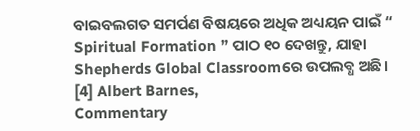ବାଇବଲଗତ ସମର୍ପଣ ବିଷୟରେ ଅଧିକ ଅଧ୍ୟୟନ ପାଇଁ “
Spiritual Formation ” ପାଠ ୧୦ ଦେଖନ୍ତୁ, ଯାହା Shepherds Global Classroomରେ ଉପଲବ୍ଧ ଅଛି।
[4] Albert Barnes,
Commentary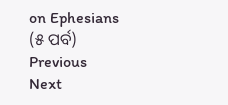on Ephesians (୫ ପର୍ବ)
Previous
Next